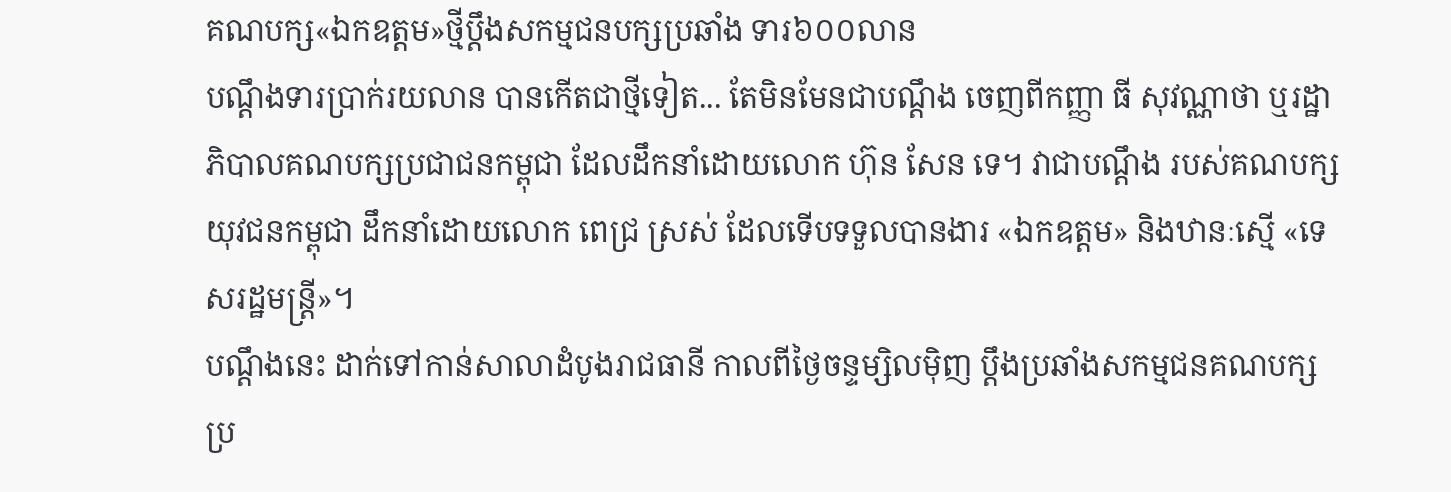គណបក្ស«ឯកឧត្ដម»ថ្មីប្ដឹងសកម្មជនបក្សប្រឆាំង ទារ៦០០លាន
បណ្ដឹងទារប្រាក់រយលាន បានកើតជាថ្មីទៀត... តែមិនមែនជាបណ្ដឹង ចេញពីកញ្ញា ធី សុវណ្ណាថា ឬរដ្ឋាភិបាលគណបក្សប្រជាជនកម្ពុជា ដែលដឹកនាំដោយលោក ហ៊ុន សែន ទេ។ វាជាបណ្ដឹង របស់គណបក្សយុវជនកម្ពុជា ដឹកនាំដោយលោក ពេជ្រ ស្រស់ ដែលទើបទទួលបានងារ «ឯកឧត្ដម» និងឋានៈស្មើ «ទេសរដ្ឋមន្ត្រី»។
បណ្ដឹងនេះ ដាក់ទៅកាន់សាលាដំបូងរាជធានី កាលពីថ្ងៃចន្ទម្សិលម៉ិញ ប្ដឹងប្រឆាំងសកម្មជនគណបក្សប្រ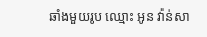ឆាំងមួយរូប ឈ្មោះ អូន វ៉ាន់សា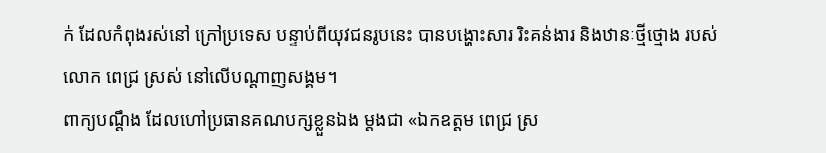ក់ ដែលកំពុងរស់នៅ ក្រៅប្រទេស បន្ទាប់ពីយុវជនរូបនេះ បានបង្ហោះសារ រិះគន់ងារ និងឋានៈថ្មីថ្មោង របស់លោក ពេជ្រ ស្រស់ នៅលើបណ្ដាញសង្គម។
ពាក្យបណ្ដឹង ដែលហៅប្រធានគណបក្សខ្លួនឯង ម្ដងជា «ឯកឧត្ដម ពេជ្រ ស្រ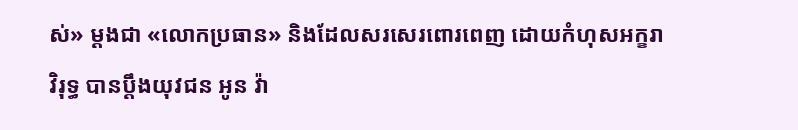ស់» ម្ដងជា «លោកប្រធាន» និងដែលសរសេរពោរពេញ ដោយកំហុសអក្ខរាវិរុទ្ធ បានប្ដឹងយុវជន អូន វ៉ា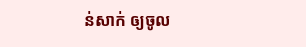ន់សាក់ ឲ្យចូល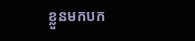ខ្លួនមកបក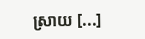ស្រាយ [...]